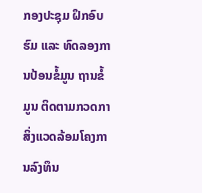ກອງປະຊຸມ ຝຶກອົບຮົມ ແລະ ທົດລອງການປ້ອນຂໍ້ມູນ ຖານຂໍ້ມູນ ຕິດຕາມກວດກາສິ່ງແວດລ້ອມໂຄງການລົງທຶນ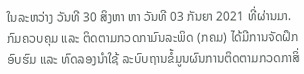ໃນລະຫວ່າງ ວັນທີ 30 ສິງຫາ ຫາ ວັນທີ 03 ກັນຍາ 2021 ທີ່ຜ່ານມາ. ກົມຄວບຄຸມ ແລະ ຕິດຕາມກວດກາມົນລະພິດ (ກຄມ) ໄດ້ມີການຈັດຝຶກອົບຮົມ ແລະ ທົດລອງນໍາໃຊ້ ລະບົບຖານຂໍ້ມູນຜົນການຕິດຕາມກວດກາສິ່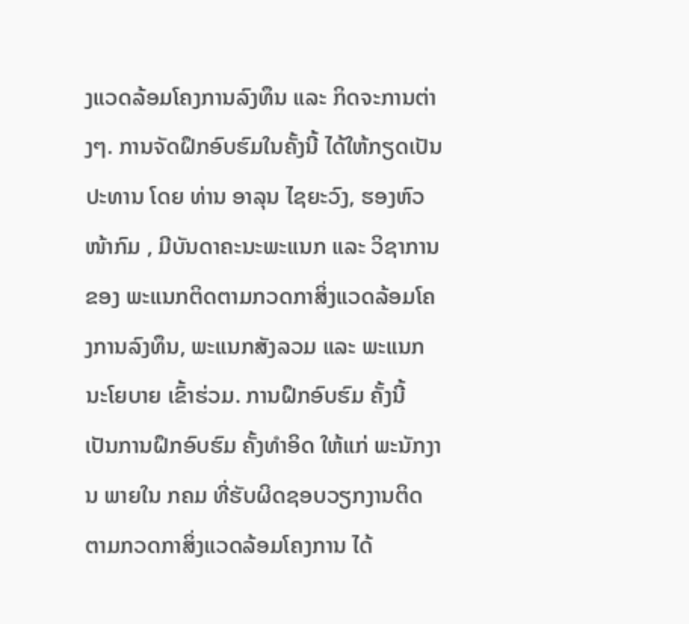ງແວດລ້ອມໂຄງການລົງທຶນ ແລະ ກິດຈະການຕ່າງໆ. ການຈັດຝຶກອົບຮົມໃນຄັ້ງນີ້ ໄດ້ໃຫ້ກຽດເປັນປະທານ ໂດຍ ທ່ານ ອາລຸນ ໄຊຍະວົງ, ຮອງຫົວໜ້າກົມ , ມີບັນດາຄະນະພະແນກ ແລະ ວິຊາການ ຂອງ ພະແນກຕິດຕາມກວດກາສິ່ງແວດລ້ອມໂຄງການລົງທຶນ, ພະແນກສັງລວມ ແລະ ພະແນກນະໂຍບາຍ ເຂົ້າຮ່ວມ. ການຝຶກອົບຮົມ ຄັ້ງນີ້ ເປັນການຝຶກອົບຮົມ ຄັ້ງທໍາອິດ ໃຫ້ແກ່ ພະນັກງານ ພາຍໃນ ກຄມ ທີ່ຮັບຜິດຊອບວຽກງານຕິດຕາມກວດກາສິ່ງແວດລ້ອມໂຄງການ ໄດ້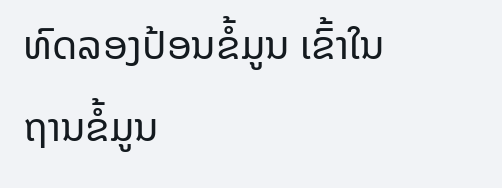ທົດລອງປ້ອນຂໍ້ມູນ ເຂົ້າໃນຖານຂໍ້ມູນ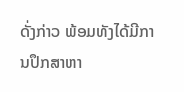ດັ່ງກ່າວ ພ້ອມທັງໄດ້ມີການປຶກສາຫາ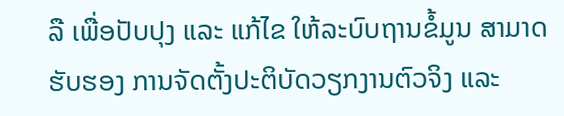ລື ເພື່ອປັບປຸງ ແລະ ແກ້ໄຂ ໃຫ້ລະບົບຖານຂໍ້ມູນ ສາມາດຮັບຮອງ ການຈັດຕັ້ງປະຕິບັດວຽກງານຕົວຈິງ ແລະ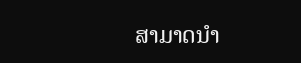ສາມາດນຳ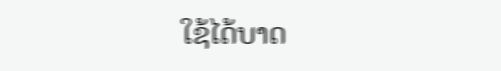ໃຊ້ໄດ້ບາດ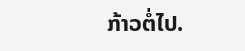ກ້າວຕໍ່ໄປ.